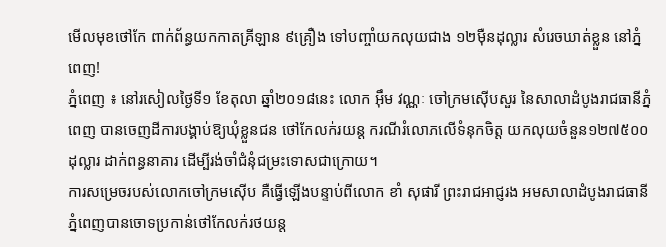មើលមុខថៅកែ ពាក់ព័ន្ធយកកាតគ្រីឡាន ៩គ្រឿង ទៅបញ្ចាំយកលុយជាង ១២ម៉ឺនដុល្លារ សំរេចឃាត់ខ្លួន នៅភ្នំពេញ!
ភ្នំពេញ ៖ នៅរសៀលថ្ងៃទី១ ខែតុលា ឆ្នាំ២០១៨នេះ លោក អ៊ឹម វណ្ណៈ ចៅក្រមស៊ើបសួរ នៃសាលាដំបូងរាជធានីភ្នំពេញ បានចេញដីការបង្គាប់ឱ្យឃុំខ្លួនជន ថៅកែលក់រយន្ត ករណីរំលោភលើទំនុកចិត្ត យកលុយចំនួន១២៧៥០០ដុល្លារ ដាក់ពន្ធនាគារ ដើម្បីរង់ចាំជំនុំជម្រះទោសជាក្រោយ។
ការសម្រេចរបស់លោកចៅក្រមស៊ើប គឺធ្វើឡើងបន្ទាប់ពីលោក ខាំ សុផារី ព្រះរាជអាជ្ញរង អមសាលាដំបូងរាជធានីភ្នំពេញបានចោទប្រកាន់ថៅកែលក់រថយន្ត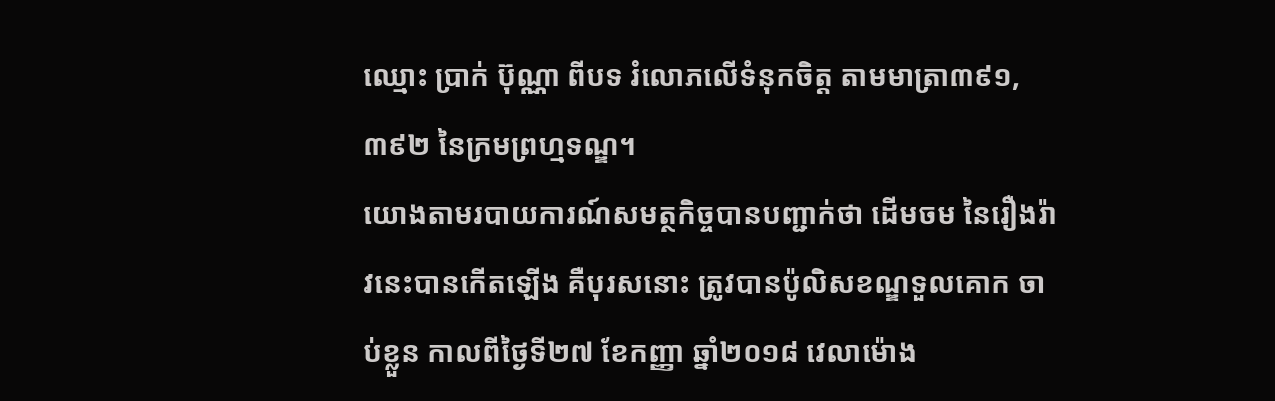ឈ្មោះ ប្រាក់ ប៊ុណ្ណា ពីបទ រំលោភលើទំនុកចិត្ត តាមមាត្រា៣៩១, ៣៩២ នៃក្រមព្រហ្មទណ្ឌ។
យោងតាមរបាយការណ៍សមត្ថកិច្ចបានបញ្ជាក់ថា ដើមចម នៃរឿងរ៉ាវនេះបានកើតឡើង គឺបុរសនោះ ត្រូវបានប៉ូលិសខណ្ឌទួលគោក ចាប់ខ្លួន កាលពីថ្ងៃទី២៧ ខែកញ្ញា ឆ្នាំ២០១៨ វេលាម៉ោង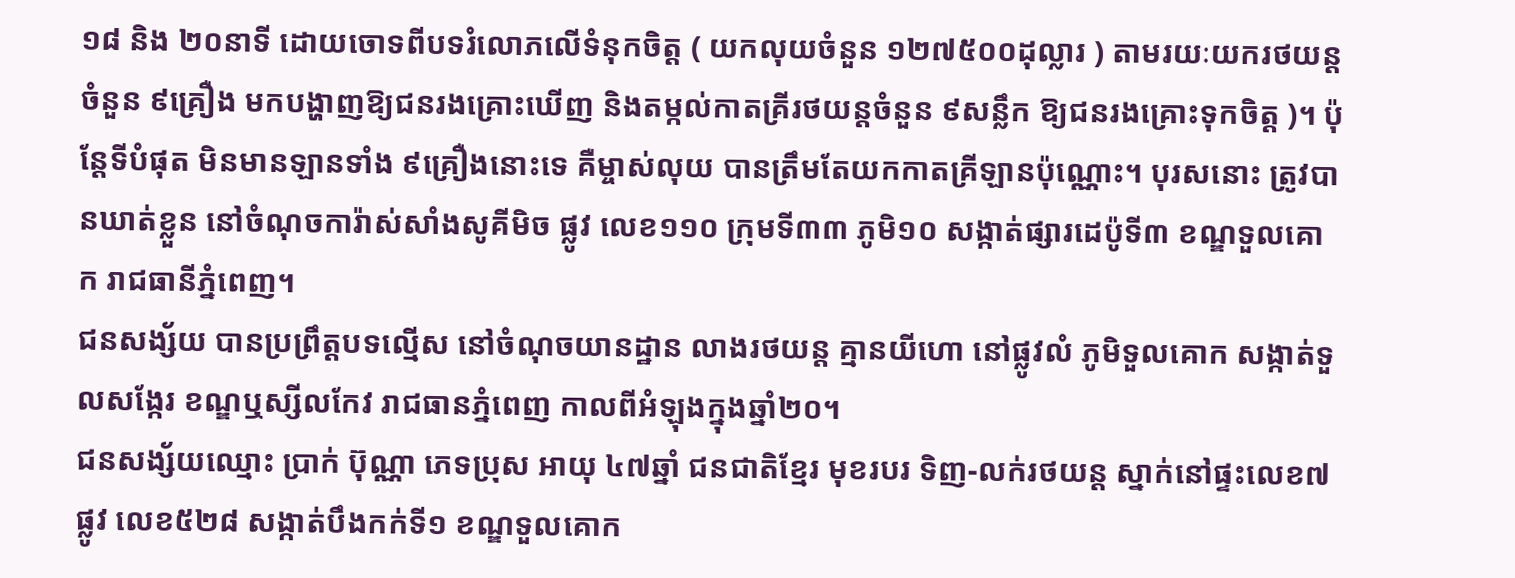១៨ និង ២០នាទី ដោយចោទពីបទរំលោភលើទំនុកចិត្ត ( យកលុយចំនួន ១២៧៥០០ដុល្លារ ) តាមរយៈយករថយន្តចំនួន ៩គ្រឿង មកបង្ហាញឱ្យជនរងគ្រោះឃើញ និងតម្កល់កាតគ្រីរថយន្តចំនួន ៩សន្លឹក ឱ្យជនរងគ្រោះទុកចិត្ត )។ ប៉ុន្តែទីបំផុត មិនមានឡានទាំង ៩គ្រឿងនោះទេ គឺម្ចាស់លុយ បានត្រឹមតែយកកាតគ្រីឡានប៉ុណ្ណោះ។ បុរសនោះ ត្រូវបានឃាត់ខ្លួន នៅចំណុចការ៉ាស់សាំងសូគីមិច ផ្លូវ លេខ១១០ ក្រុមទី៣៣ ភូមិ១០ សង្កាត់ផ្សារដេប៉ូទី៣ ខណ្ឌទួលគោក រាជធានីភ្នំពេញ។
ជនសង្ស័យ បានប្រព្រឹត្តបទល្មើស នៅចំណុចយានដ្ឋាន លាងរថយន្ត គ្មានយីហោ នៅផ្លូវលំ ភូមិទួលគោក សង្កាត់ទួលសង្កែរ ខណ្ឌឬស្សីលកែវ រាជធានភ្នំពេញ កាលពីអំឡុងក្នុងឆ្នាំ២០។
ជនសង្ស័យឈ្មោះ ប្រាក់ ប៊ុណ្ណា ភេទប្រុស អាយុ ៤៧ឆ្នាំ ជនជាតិខ្មែរ មុខរបរ ទិញ-លក់រថយន្ត ស្នាក់នៅផ្ទះលេខ៧ ផ្លូវ លេខ៥២៨ សង្កាត់បឹងកក់ទី១ ខណ្ឌទួលគោក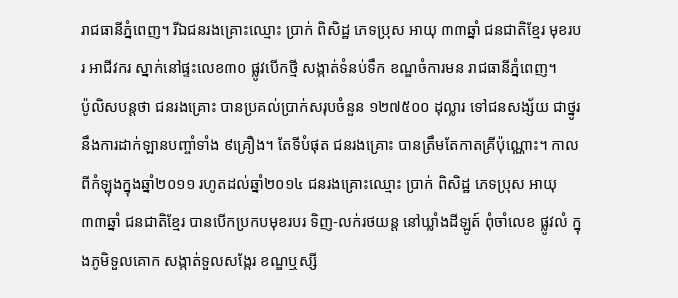រាជធានីភ្នំពេញ។ រីឯជនរងគ្រោះឈ្មោះ ប្រាក់ ពិសិដ្ឋ ភេទប្រុស អាយុ ៣៣ឆ្នាំ ជនជាតិខ្មែរ មុខរបរ អាជីវករ ស្នាក់នៅផ្ទះលេខ៣០ ផ្លូវបើកថ្មី សង្កាត់ទំនប់ទឹក ខណ្ឌចំការមន រាជធានីភ្នំពេញ។
ប៉ូលិសបន្តថា ជនរងគ្រោះ បានប្រគល់ប្រាក់សរុបចំនួន ១២៧៥០០ ដុល្លារ ទៅជនសង្ស័យ ជាថ្នូរនឹងការដាក់ឡានបញ្ចាំទាំង ៩គ្រឿង។ តែទីបំផុត ជនរងគ្រោះ បានត្រឹមតែកាតគ្រីប៉ុណ្ណោះ។ កាលពីកំឡុងក្នុងឆ្នាំ២០១១ រហូតដល់ឆ្នាំ២០១៤ ជនរងគ្រោះឈ្មោះ ប្រាក់ ពិសិដ្ឋ ភេទប្រុស អាយុ៣៣ឆ្នាំ ជនជាតិខ្មែរ បានបើកប្រកបមុខរបរ ទិញ-លក់រថយន្ត នៅឃ្លាំងដីឡូត៍ ពុំចាំលេខ ផ្លូវលំ ក្នុងភូមិទួលគោក សង្កាត់ទួលសង្កែរ ខណ្ឌឬស្សី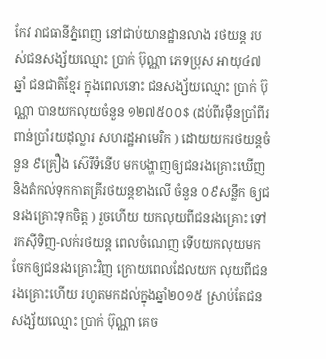កែវ រាជធានីភ្នំពេញ នៅជាប់យានដ្ឋានលាង រថយន្ត របស់ជនសង្ស័យឈ្មោះ ប្រាក់ ប៊ុណ្ណា ភេទប្រុស អាយុ៤៧ឆ្នាំ ជនជាតិខ្មែរ ក្នុងពេលនោះ ជនសង្ស័យឈ្មោះ ប្រាក់ ប៊ុណ្ណា បានយកលុយចំនួន ១២៧៥០០$ (ដប់ពីរម៉ឺនប្រាំពីរពាន់ប្រាំរយដុល្លារ សហរដ្ឋអាមេរិក ) ដោយយករថយន្តចំនួន ៩គ្រឿង ស៊េរីទំនើប មកបង្ហាញឲ្យជនរងគ្រោះឃើញ និងតំកល់ទុកកាតគ្រីរថយន្តខាងលើ ចំនួន ០៩សន្លឹក ឲ្យជនរងគ្រោះទុកចិត្ត ) រួចហើយ យកលុយពីជនរងគ្រោះ ទៅរកស៊ីទិញ-លក់រថយន្ត ពេលចំណេញ ទើបយកលុយមកចែកឲ្យជនរងគ្រោះវិញ ក្រោយពេលដែលយក លុយពីជនរងគ្រោះហើយ រហូតមកដល់ក្នុងឆ្នាំ២០១៥ ស្រាប់តែជនសង្ស័យឈ្មោះ ប្រាក់ ប៊ុណ្ណា គេច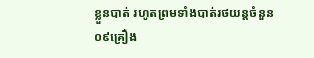ខ្លួនបាត់ រហូតព្រមទាំងបាត់រថយន្តចំនួន ០៩គ្រឿង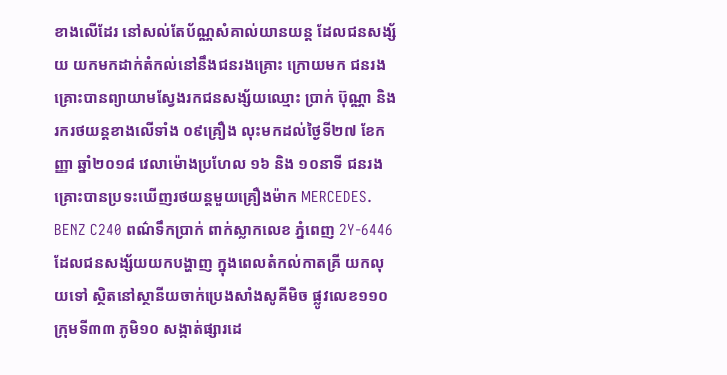ខាងលើដែរ នៅសល់តែប័ណ្ណសំគាល់យានយន្ត ដែលជនសង្ស័យ យកមកដាក់តំកល់នៅនឹងជនរងគ្រោះ ក្រោយមក ជនរងគ្រោះបានព្យាយាមស្វែងរកជនសង្ស័យឈ្មោះ ប្រាក់ ប៊ុណ្ណា និងរករថយន្តខាងលើទាំង ០៩គ្រឿង លុះមកដល់ថ្ងៃទី២៧ ខែកញ្ញា ឆ្នាំ២០១៨ វេលាម៉ោងប្រហែល ១៦ និង ១០នាទី ជនរងគ្រោះបានប្រទះឃើញរថយន្តមួយគ្រឿងម៉ាក MERCEDES. BENZ C240 ពណ៌ទឹកប្រាក់ ពាក់ស្លាកលេខ ភ្នំពេញ 2Y-6446 ដែលជនសង្ស័យយកបង្ហាញ ក្នុងពេលតំកល់កាតគ្រី យកលុយទៅ ស្ថិតនៅស្ថានីយចាក់ប្រេងសាំងសូគីមិច ផ្លូវលេខ១១០ ក្រុមទី៣៣ ភូមិ១០ សង្កាត់ផ្សារដេ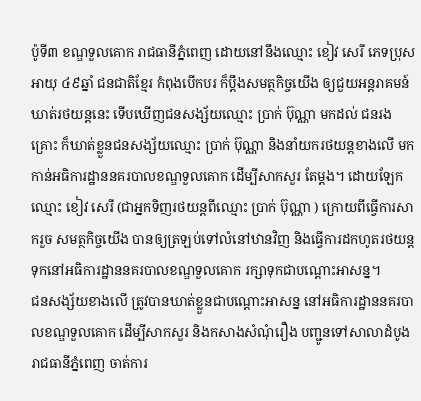ប៉ូទី៣ ខណ្ឌទួលគោក រាជធានីភ្នំពេញ ដោយនៅនឹងឈ្មោះ ខៀវ សេរី ភេទប្រុស អាយុ ៤៩ឆ្នាំ ជនជាតិខ្មែរ កំពុងបើកបរ ក៏ប្តឹងសមត្ថកិច្ចយើង ឲ្យជួយអន្តរាគមន៍ ឃាត់រថយន្តនេះ ទើបឃើញជនសង្ស័យឈ្មោះ ប្រាក់ ប៊ុណ្ណា មកដល់ ជនរងគ្រោះ ក៏ឃាត់ខ្លួនជនសង្ស័យឈ្មោះ ប្រាក់ ប៊ុណ្ណា និងនាំយករថយន្តខាងលើ មកកាន់អធិការដ្ឋាននគរបាលខណ្ឌទួលគោក ដើម្បីសាកសួរ តែម្ដង។ ដោយឡែក ឈ្មោះ ខៀវ សេរី (ជាអ្នកទិញរថយន្តពីឈ្មោះ ប្រាក់ ប៊ុណ្ណា ) ក្រោយពីធ្វើការសាករួច សមត្ថកិច្ចយើង បានឲ្យត្រឡប់ទៅលំនៅឋានវិញ និងធ្វើការដកហូតរថយន្ត ទុកនៅអធិការដ្ឋាននគរបាលខណ្ឌទួលគោក រក្សាទុកជាបណ្ដោះអាសន្ន។
ជនសង្ស័យខាងលើ ត្រូវបានឃាត់ខ្លួនជាបណ្តោះអាសន្ន នៅអធិការដ្ឋាននគរបាលខណ្ឌទួលគោក ដើម្បីសាកសួរ និងកសាងសំណុំរឿង បញ្ជូនទៅសាលាដំបូង រាជធានីភ្នំពេញ ចាត់ការ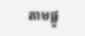តាមផ្លូ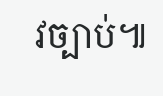វច្បាប់៕